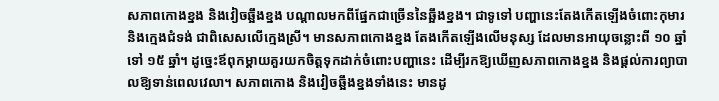សភាពកោងខ្នង និងវៀចឆ្អឹងខ្នង បណ្ដាលមកពីផ្នែកជាច្រើននៃឆ្អឹងខ្នង។ ជាទូទៅ បញ្ហានេះតែងកើតឡើងចំពោះកុមារ និងក្មេងជំទង់ ជាពិសេសលើក្មេងស្រី។ មានសភាពកោងខ្នង តែងកើតឡើងលើមនុស្ស ដែលមានអាយុចន្លោះពី ១០ ឆ្នាំ ទៅ ១៥ ឆ្នាំ។ ដូច្នេះឪពុកម្ដាយគួរយកចិត្ដទុកដាក់ចំពោះបញ្ហានេះ ដើម្បីរកឱ្យឃើញសភាពកោងខ្នង និងផ្ដល់ការព្យាបាលឱ្យទាន់ពេលវេលា។ សភាពកោង និងវៀចឆ្អឹងខ្នងទាំងនេះ មានដូ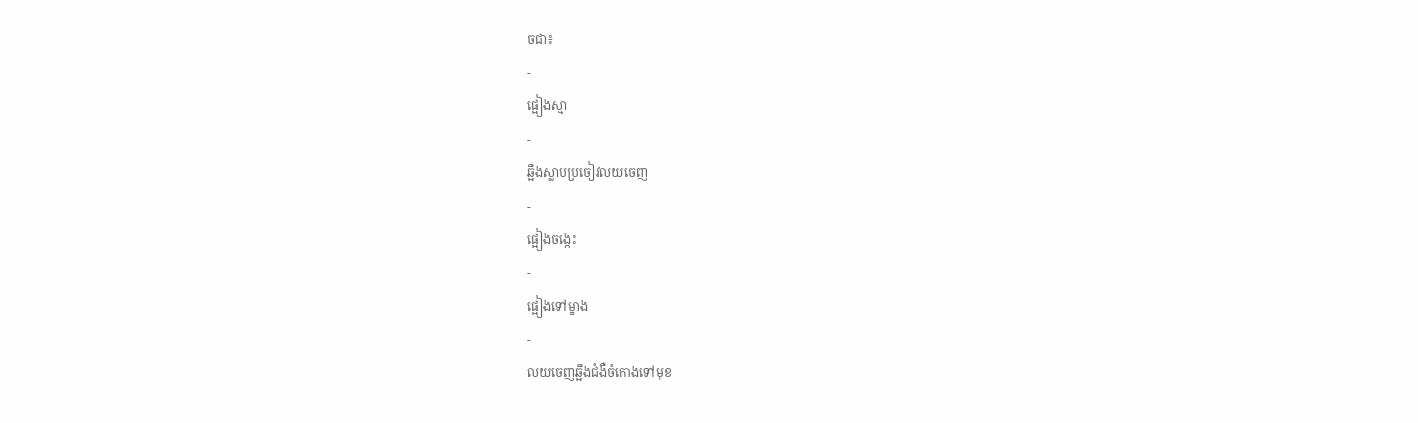ចជា៖
-
ផ្អៀងស្មា
-
ឆ្អឹងស្លាបប្រចៀវលយចេញ
-
ផ្អៀងចង្កេះ
-
ផ្អៀងទៅម្ខាង
-
លយចេញឆ្អឹងជំងឺចំកោងទៅមុខ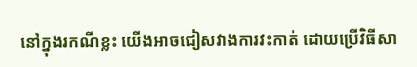នៅក្នុងរកណីខ្លះ យើងអាចជៀសវាងការវះកាត់ ដោយប្រើវិធីសា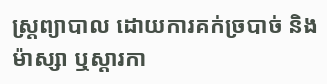ស្រ្ដព្យាបាល ដោយការគក់ច្របាច់ និងម៉ាស្សា ឬស្ដារកា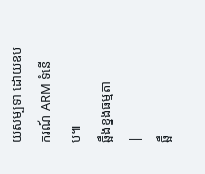យសម្បទា ដោយឧបករណ៍ ARM ទំនើប៕
ឆ្អឹងខ្នងធម្មតា
|
ឆ្អឹ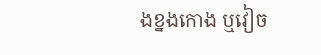ងខ្នងកោង ឬវៀច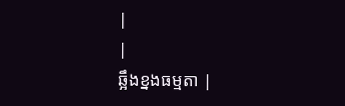|
|
ឆ្អឹងខ្នងធម្មតា |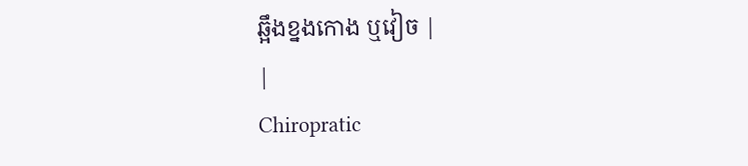ឆ្អឹងខ្នងកោង ឬវៀច |
|
Chiropratic